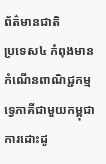ព័ត៌មានជាតិ
ប្រទេស៤ កំពុងមានកំណើនពាណិជ្ជកម្មទ្វេភាគីជាមួយកម្ពុជា
ការដោះដូ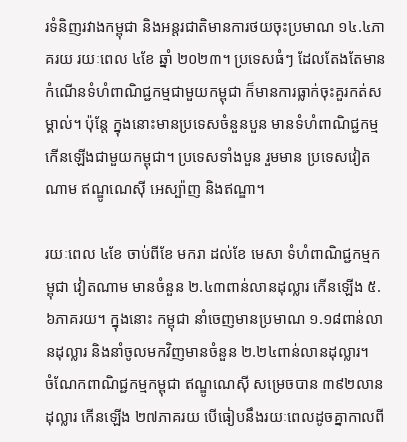រទំនិញរវាងកម្ពុជា និងអន្តរជាតិមានការថយចុះប្រមាណ ១៤.៤ភាគរយ រយៈពេល ៤ខែ ឆ្នាំ ២០២៣។ ប្រទេសធំៗ ដែលតែងតែមានកំណើនទំហំពាណិជ្ជកម្មជាមួយកម្ពុជា ក៏មានការធ្លាក់ចុះគួរកត់សម្គាល់។ ប៉ុន្តែ ក្នុងនោះមានប្រទេសចំនួនបួន មានទំហំពាណិជ្ជកម្មកើនឡើងជាមួយកម្ពុជា។ ប្រទេសទាំងបួន រួមមាន ប្រទេសវៀតណាម ឥណ្ឌូណេស៊ី អេស្ប៉ាញ និងឥណ្ឌា។

រយៈពេល ៤ខែ ចាប់ពីខែ មករា ដល់ខែ មេសា ទំហំពាណិជ្ជកម្មកម្ពុជា វៀតណាម មានចំនួន ២.៤៣ពាន់លានដុល្លារ កើនឡើង ៥.៦ភាគរយ។ ក្នុងនោះ កម្ពុជា នាំចេញមានប្រមាណ ១.១៨ពាន់លានដុល្លារ និងនាំចូលមកវិញមានចំនួន ២.២៤ពាន់លានដុល្លារ។
ចំណែកពាណិជ្ជកម្មកម្ពុជា ឥណ្ឌូណេស៊ី សម្រេចបាន ៣៩២លានដុល្លារ កើនឡើង ២៧ភាគរយ បើធៀបនឹងរយៈពេលដូចគ្នាកាលពី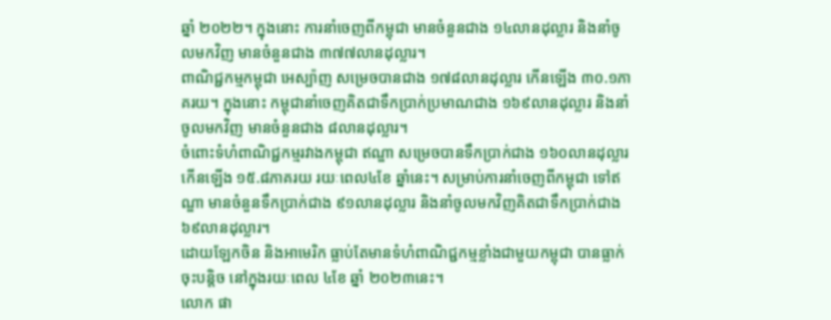ឆ្នាំ ២០២២។ ក្នុងនោះ ការនាំចេញពីកម្ពុជា មានចំនួនជាង ១៤លានដុល្លារ និងនាំចូលមកវិញ មានចំនួនជាង ៣៧៧លានដុល្លារ។
ពាណិជ្ជកម្មកម្ពុជា អេស្ប៉ាញ សម្រេចបានជាង ១៧៨លានដុល្លារ កើនឡើង ៣០.១ភាគរយ។ ក្នុងនោះ កម្ពុជានាំចេញគិតជាទឹកប្រាក់ប្រមាណជាង ១៦៩លានដុល្លារ និងនាំចូលមកវិញ មានចំនួនជាង ៨លានដុល្លារ។
ចំពោះទំហំពាណិជ្ជកម្មរវាងកម្ពុជា ឥណ្ឌា សម្រេចបានទឹកប្រាក់ជាង ១៦០លានដុល្លារ កើនឡើង ១៥.៨ភាគរយ រយៈពេល៤ខែ ឆ្នាំនេះ។ សម្រាប់ការនាំចេញពីកម្ពុជា ទៅឥណ្ឌា មានចំនួនទឹកប្រាក់ជាង ៩១លានដុល្លារ និងនាំចូលមកវិញគិតជាទឹកប្រាក់ជាង ៦៩លានដុល្លារ។
ដោយឡែកចិន និងអាមេរិក ធ្លាប់តែមានទំហំពាណិជ្ជកម្មខ្លាំងជាមួយកម្ពុជា បានធ្លាក់ចុះបន្តិច នៅក្នុងរយៈពេល ៤ខែ ឆ្នាំ ២០២៣នេះ។
លោក ផា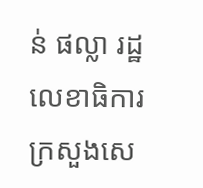ន់ ផល្លា រដ្ឋលេខាធិការក្រសួងសេ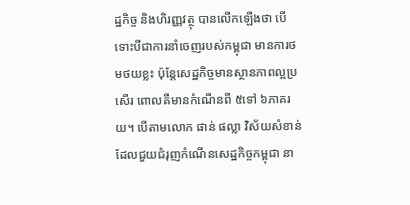ដ្ឋកិច្ច និងហិរញ្ញវត្ថុ បានលើកឡើងថា បើទោះបីជាការនាំចេញរបស់កម្ពុជា មានការថមថយខ្លះ ប៉ុន្តែសេដ្ឋកិច្ចមានស្ថានភាពល្អប្រសើរ ពោលគឺមានកំណើនពី ៥ទៅ ៦ភាគរយ។ បើតាមលោក ផាន់ ផល្លា វិស័យសំខាន់ដែលជួយជំរុញកំណើនសេដ្ឋកិច្ចកម្ពុជា នា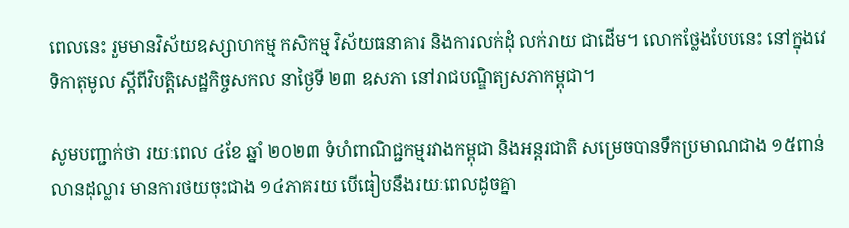ពេលនេះ រួមមានវិស័យឧស្សាហកម្ម កសិកម្ម វិស័យធនាគារ និងការលក់ដុំ លក់រាយ ជាដើម។ លោកថ្លែងបែបនេះ នៅក្នុងវេទិកាតុមូល ស្តីពីវិបត្តិសេដ្ឋកិច្ចសកល នាថ្ងៃទី ២៣ ឧសភា នៅរាជបណ្ឌិត្យសភាកម្ពុជា។

សូមបញ្ជាក់ថា រយៈពេល ៤ខែ ឆ្នាំ ២០២៣ ទំហំពាណិជ្ជកម្មរវាងកម្ពុជា និងអន្តរជាតិ សម្រេចបានទឹកប្រមាណជាង ១៥ពាន់លានដុល្លារ មានការថយចុះជាង ១៤ភាគរយ បើធៀបនឹងរយៈពេលដូចគ្នា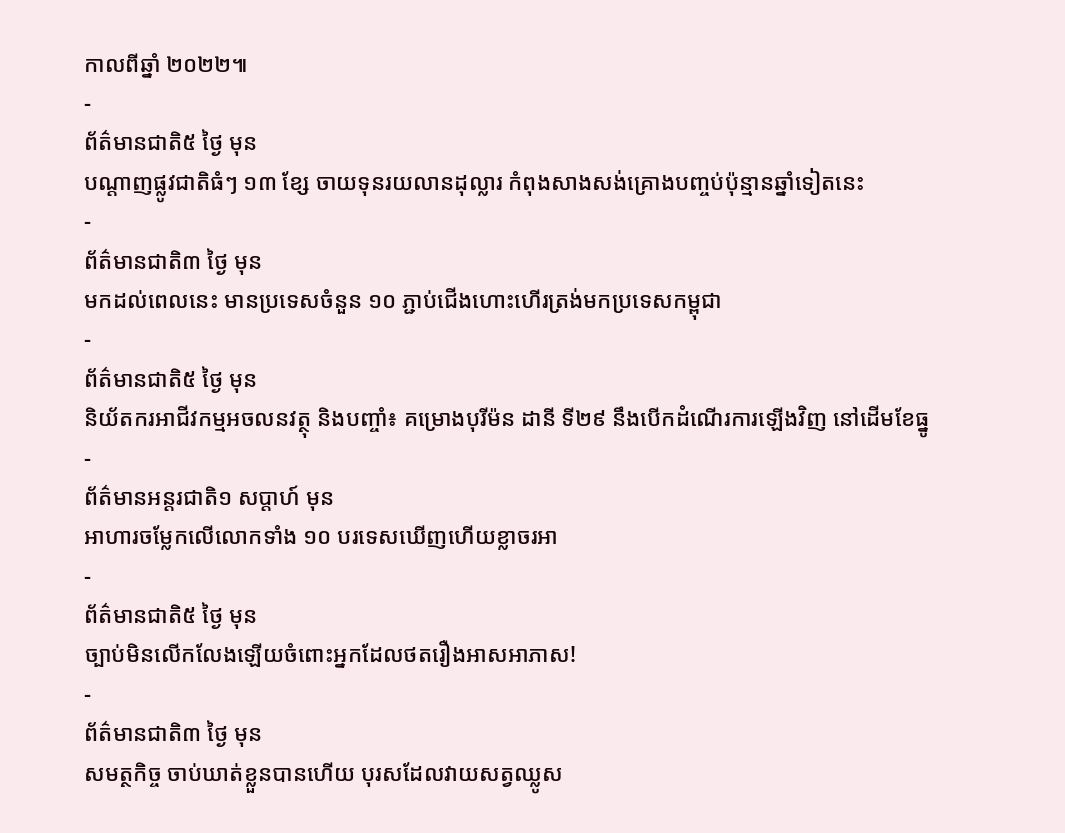កាលពីឆ្នាំ ២០២២៕
-
ព័ត៌មានជាតិ៥ ថ្ងៃ មុន
បណ្តាញផ្លូវជាតិធំៗ ១៣ ខ្សែ ចាយទុនរយលានដុល្លារ កំពុងសាងសង់គ្រោងបញ្ចប់ប៉ុន្មានឆ្នាំទៀតនេះ
-
ព័ត៌មានជាតិ៣ ថ្ងៃ មុន
មកដល់ពេលនេះ មានប្រទេសចំនួន ១០ ភ្ជាប់ជើងហោះហើរត្រង់មកប្រទេសកម្ពុជា
-
ព័ត៌មានជាតិ៥ ថ្ងៃ មុន
និយ័តករអាជីវកម្មអចលនវត្ថុ និងបញ្ចាំ៖ គម្រោងបុរីម៉ន ដានី ទី២៩ នឹងបើកដំណើរការឡើងវិញ នៅដើមខែធ្នូ
-
ព័ត៌មានអន្ដរជាតិ១ សប្តាហ៍ មុន
អាហារចម្លែកលើលោកទាំង ១០ បរទេសឃើញហើយខ្លាចរអា
-
ព័ត៌មានជាតិ៥ ថ្ងៃ មុន
ច្បាប់មិនលើកលែងឡើយចំពោះអ្នកដែលថតរឿងអាសអាភាស!
-
ព័ត៌មានជាតិ៣ ថ្ងៃ មុន
សមត្ថកិច្ច ចាប់ឃាត់ខ្លួនបានហើយ បុរសដែលវាយសត្វឈ្លូស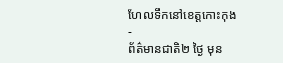ហែលទឹកនៅខេត្តកោះកុង
-
ព័ត៌មានជាតិ២ ថ្ងៃ មុន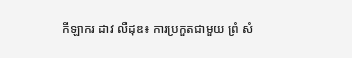កីឡាករ ដាវ លឺដុឌ៖ ការប្រកួតជាមួយ ព្រំ សំ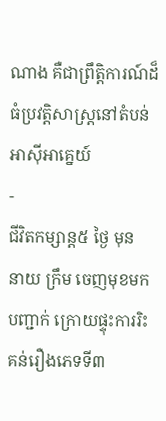ណាង គឺជាព្រឹត្តិការណ៍ដ៏ធំប្រវត្តិសាស្ត្រនៅតំបន់អាស៊ីអាគ្នេយ៍
-
ជីវិតកម្សាន្ដ៥ ថ្ងៃ មុន
នាយ ក្រឹម ចេញមុខមកបញ្ជាក់ ក្រោយផ្ទុះការរិះគន់រឿងភេទទី៣